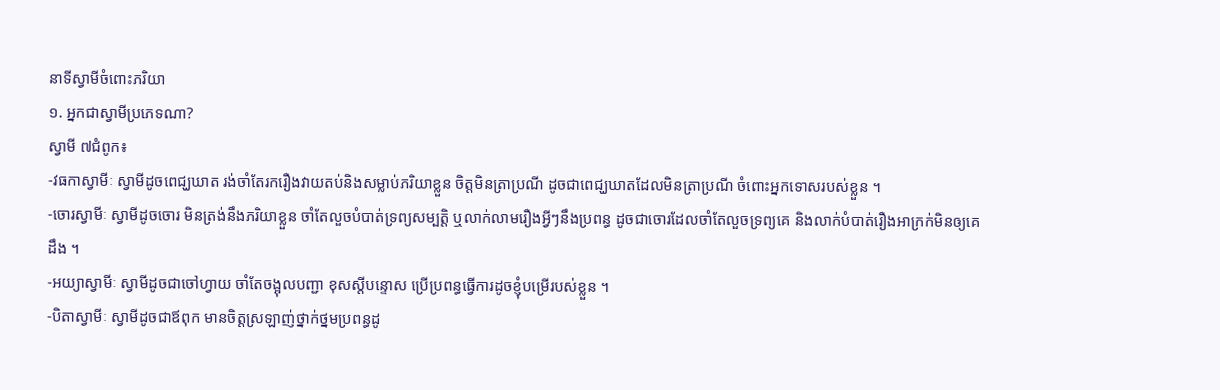នាទីស្វាមីចំពោះភរិយា
១. អ្នកជាស្វាមីប្រភេទណា?
ស្វាមី ៧ជំពូក៖
-វធកាស្វាមីៈ ស្វាមីដូចពេជ្ឃឃាត រង់ចាំតែរករឿងវាយតប់និងសម្លាប់ភរិយាខ្លួន ចិត្តមិនត្រាប្រណី ដូចជាពេជ្ឃឃាតដែលមិនត្រាប្រណី ចំពោះអ្នកទោសរបស់ខ្លួន ។
-ចោរស្វាមីៈ ស្វាមីដូចចោរ មិនត្រង់នឹងភរិយាខ្លួន ចាំតែលួចបំបាត់ទ្រព្យសម្បត្តិ ឬលាក់លាមរឿងអ្វីៗនឹងប្រពន្ធ ដូចជាចោរដែលចាំតែលួចទ្រព្យគេ និងលាក់បំបាត់រឿងអាក្រក់មិនឲ្យគេដឹង ។
-អយ្យាស្វាមីៈ ស្វាមីដូចជាចៅហ្វាយ ចាំតែចង្អុលបញ្ជា ខុសស្តីបន្ទោស ប្រើប្រពន្ធធ្វើការដូចខ្ញុំបម្រើរបស់ខ្លួន ។
-បិតាស្វាមីៈ ស្វាមីដូចជាឪពុក មានចិត្តស្រឡាញ់ថ្នាក់ថ្នមប្រពន្ធដូ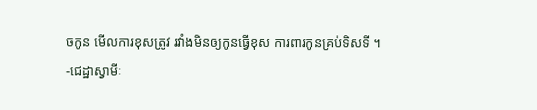ចកូន មើលការខុសត្រូវ រវាំងមិនឲ្យកូនធ្វើខុស ការពារកូនគ្រប់ទិសទី ។
-ជេដ្ឋាស្វាមីៈ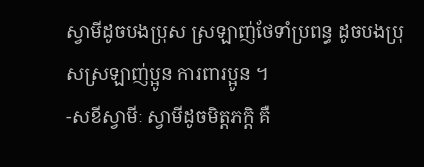ស្វាមីដូចបងប្រុស ស្រឡាញ់ថែទាំប្រពន្ធ ដូចបងប្រុសស្រឡាញ់ប្អូន ការពារប្អូន ។
-សខីស្វាមីៈ ស្វាមីដូចមិត្តភក្តិ គឺ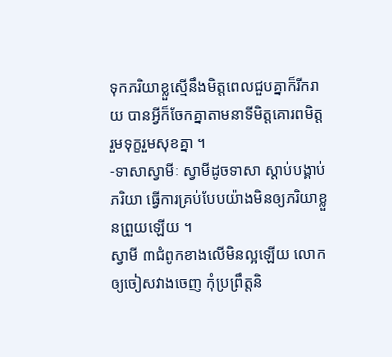ទុកភរិយាខ្លួស្មើនឹងមិត្តពេលជួបគ្នាក៏រីករាយ បានអ្វីក៏ចែកគ្នាតាមនាទីមិត្តគោរពមិត្ត រួមទុក្ខរួមសុខគ្នា ។
-ទាសាស្វាមីៈ ស្វាមីដូចទាសា ស្តាប់បង្គាប់ភរិយា ធ្វើការគ្រប់បែបយ៉ាងមិនឲ្យភរិយាខ្លួនព្រួយឡើយ ។
ស្វាមី ៣ជំពូកខាងលើមិនល្អឡើយ លោកឲ្យចៀសវាងចេញ កុំប្រព្រឹត្តនិ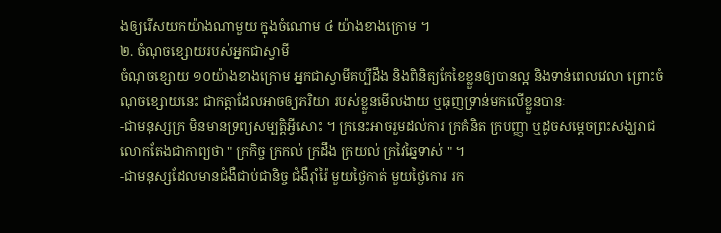ងឲ្យរើសយកយ៉ាងណាមួយ ក្នុងចំណោម ៤ យ៉ាងខាងក្រោម ។
២. ចំណុចខ្សោយរបស់អ្នកជាស្វាមី
ចំណុចខ្សោយ ១០យ៉ាងខាងក្រោម អ្នកជាស្វាមីគប្បីដឹង និងពិនិត្យកែខៃខ្លួនឲ្យបានល្អ និងទាន់ពេលវេលា ព្រោះចំណុចខ្សោយនេះ ជាកត្តាដែលអាចឲ្យភរិយា របស់ខ្លួនមើលងាយ ឬធុញទ្រាន់មកលើខ្លួនបានៈ
-ជាមនុស្សក្រ មិនមានទ្រព្យសម្បត្តិអ្វីសោះ ។ ក្រនេះអាចរួមដល់ការ ក្រគំនិត ក្របញ្ញា ឬដូចសម្តេចព្រះសង្ឃរាជលោកតែងជាកាព្យថា " ក្រកិច្ច ក្រកល់ ក្រដឹង ក្រយល់ ក្រវៃឆ្នៃទាស់ " ។
-ជាមនុស្សដែលមានជំងឺជាប់ជានិច្ច ជំងឺរ៉ាំរ៉ៃ មួយថ្ងៃកាត់ មួយថ្ងៃកោរ រក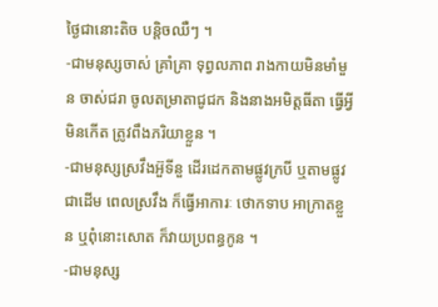ថ្ងៃជានោះតិច បន្តិចឈឺៗ ។
-ជាមនុស្សចាស់ គ្រាំគ្រា ទុព្វលភាព រាងកាយមិនមាំមួន ចាស់ជរា ចូលតម្រាតាជូជក និងនាងអមិត្តធីតា ធ្វើអ្វីមិនកើត ត្រូវពឹងភរិយាខ្លួន ។
-ជាមនុស្សស្រវឹងអ៊ួទីនួ ដើរដេកតាមផ្លូវក្របី ឬតាមផ្លូវជាដើម ពេលស្រវឹង ក៏ធ្វើអាការៈ ថោកទាប អាក្រាតខ្លួន ឬពុំនោះសោត ក៏វាយប្រពន្ធកូន ។
-ជាមនុស្ស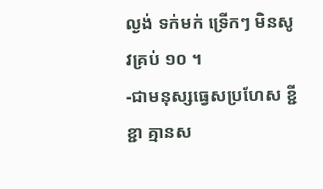ល្ងង់ ទក់មក់ ទ្រើកៗ មិនសូវគ្រប់ ១០ ។
-ជាមនុស្សធ្វេសប្រហែស ខ្ជីខ្ជា គ្មានស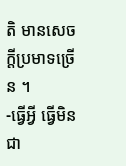តិ មានសេចក្តីប្រមាទច្រើន ។
-ធ្វើអ្វី ធ្វើមិនជា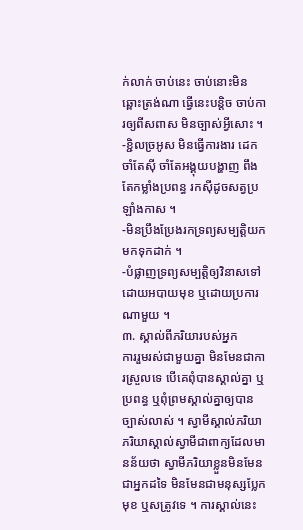ក់លាក់ ចាប់នេះ ចាប់នោះមិនឆ្ពោះត្រង់ណា ធ្វើនេះបន្តិច ចាប់ការឲ្យពីសពាស មិនច្បាស់អ្វីសោះ ។
-ខ្ជិលច្រអូស មិនធ្វើការងារ ដេកចាំតែស៊ី ចាំតែអង្គុយបង្ហាញ ពឹងតែកម្លាំងប្រពន្ធ រកស៊ីដូចសត្វប្រឡាំងកាស ។
-មិនប្រឹងប្រែងរកទ្រព្យសម្បត្តិយកមកទុកដាក់ ។
-បំផ្លាញទ្រព្យសម្បត្តិឲ្យវិនាសទៅដោយអបាយមុខ ឬដោយប្រការណាមួយ ។
៣. ស្គាល់ពីភរិយារបស់អ្នក
ការរួមរស់ជាមួយគ្នា មិនមែនជាការស្រួលទេ បើគេពុំបានស្គាល់គ្នា ឬប្រពន្ធ ឬពុំព្រមស្គាល់គ្នាឲ្យបានច្បាស់លាស់ ។ ស្វាមីស្គាល់ភរិយា ភរិយាស្គាល់ស្វាមីជាពាក្យដែលមានន័យថា ស្វាមីភរិយាខ្លួនមិនមែនជាអ្នកដទៃ មិនមែនជាមនុស្សប្លែកមុខ ឬសត្រូវទេ ។ ការស្គាល់នេះ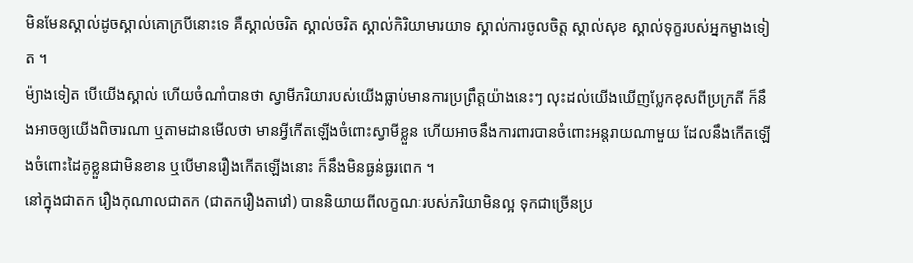មិនមែនស្គាល់ដូចស្គាល់គោក្របីនោះទេ គឺស្គាល់ចរិត ស្គាល់ចរិត ស្គាល់កិរិយាមារយាទ ស្គាល់ការចូលចិត្ត ស្គាល់សុខ ស្គាល់ទុក្ខរបស់អ្នកម្ខាងទៀត ។
ម៉្យាងទៀត បើយើងស្គាល់ ហើយចំណាំបានថា ស្វាមីភរិយារបស់យើងធ្លាប់មានការប្រព្រឹត្តយ៉ាងនេះៗ លុះដល់យើងឃើញប្លែកខុសពីប្រក្រតី ក៏នឹងអាចឲ្យយើងពិចារណា ឬតាមដានមើលថា មានអ្វីកើតឡើងចំពោះស្វាមីខ្លួន ហើយអាចនឹងការពារបានចំពោះអន្តរាយណាមួយ ដែលនឹងកើតឡើងចំពោះដៃគូខ្លួនជាមិនខាន ឬបើមានរឿងកើតឡើងនោះ ក៏នឹងមិនធ្ងន់ធ្ងរពេក ។
នៅក្នុងជាតក រឿងកុណាលជាតក (ជាតករឿងតាវៅ) បាននិយាយពីលក្ខណៈរបស់ភរិយាមិនល្អ ទុកជាច្រើនប្រ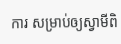ការ សម្រាប់ឲ្យស្វាមីពិ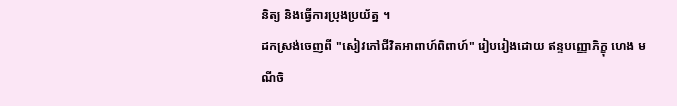និត្យ និងធ្វើការប្រុងប្រយ័ត្ន ។
ដកស្រង់ចេញពី "សៀវភៅជីវិតអាពាហ៍ពិពាហ៍" រៀបរៀងដោយ ឥន្ទបញ្ញោភិក្ខុ ហេង មណីចិ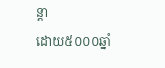ន្តា
ដោយ៥០០០ឆ្នាំ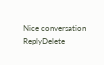Nice conversation
ReplyDelete